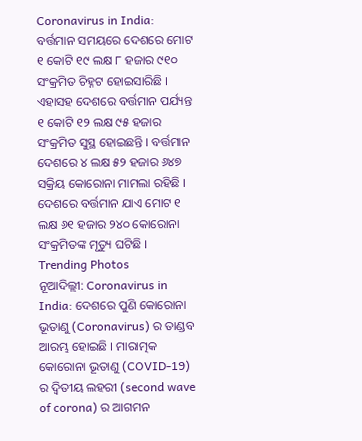Coronavirus in India: ବର୍ତ୍ତମାନ ସମୟରେ ଦେଶରେ ମୋଟ ୧ କୋଟି ୧୯ ଲକ୍ଷ ୮ ହଜାର ୯୧୦ ସଂକ୍ରମିତ ଚିହ୍ନଟ ହୋଇସାରିଛି । ଏହାସହ ଦେଶରେ ବର୍ତ୍ତମାନ ପର୍ଯ୍ୟନ୍ତ ୧ କୋଟି ୧୨ ଲକ୍ଷ ୯୫ ହଜାର ସଂକ୍ରମିତ ସୁସ୍ଥ ହୋଇଛନ୍ତି । ବର୍ତ୍ତମାନ ଦେଶରେ ୪ ଲକ୍ଷ ୫୨ ହଜାର ୬୪୭ ସକ୍ରିୟ କୋରୋନା ମାମଲା ରହିଛି । ଦେଶରେ ବର୍ତ୍ତମାନ ଯାଏ ମୋଟ ୧ ଲକ୍ଷ ୬୧ ହଜାର ୨୪୦ କୋରୋନା ସଂକ୍ରମିତଙ୍କ ମୃତ୍ୟୁ ଘଟିଛି ।
Trending Photos
ନୂଆଦିଲ୍ଲୀ: Coronavirus in India: ଦେଶରେ ପୁଣି କୋରୋନା ଭୂତାଣୁ (Coronavirus) ର ତାଣ୍ଡବ ଆରମ୍ଭ ହୋଇଛି । ମାରାତ୍ମକ କୋରୋନା ଭୂତାଣୁ (COVID-19) ର ଦ୍ୱିତୀୟ ଲହରୀ (second wave of corona) ର ଆଗମନ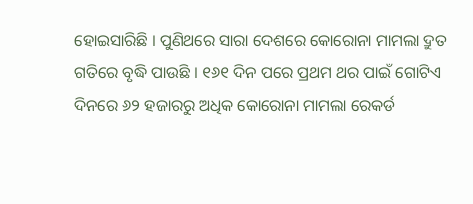ହୋଇସାରିଛି । ପୁଣିଥରେ ସାରା ଦେଶରେ କୋରୋନା ମାମଲା ଦ୍ରୁତ ଗତିରେ ବୃଦ୍ଧି ପାଉଛି । ୧୬୧ ଦିନ ପରେ ପ୍ରଥମ ଥର ପାଇଁ ଗୋଟିଏ ଦିନରେ ୬୨ ହଜାରରୁ ଅଧିକ କୋରୋନା ମାମଲା ରେକର୍ଡ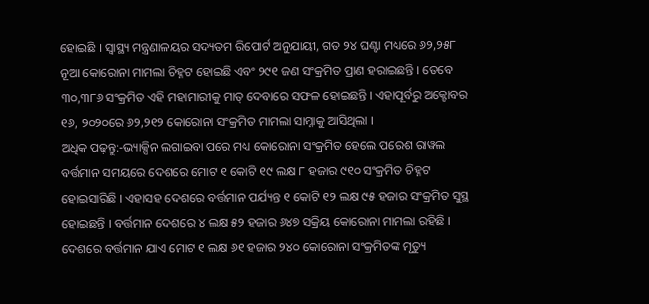ହୋଇଛି । ସ୍ୱାସ୍ଥ୍ୟ ମନ୍ତ୍ରଣାଳୟର ସଦ୍ୟତମ ରିପୋର୍ଟ ଅନୁଯାୟୀ, ଗତ ୨୪ ଘଣ୍ଟା ମଧ୍ୟରେ ୬୨,୨୫୮ ନୂଆ କୋରୋନା ମାମଲା ଚିହ୍ନଟ ହୋଇଛି ଏବଂ ୨୯୧ ଜଣ ସଂକ୍ରମିତ ପ୍ରାଣ ହରାଇଛନ୍ତି । ତେବେ ୩୦,୩୮୬ ସଂକ୍ରମିତ ଏହି ମହାମାରୀକୁ ମାତ୍ ଦେବାରେ ସଫଳ ହୋଇଛନ୍ତି । ଏହାପୂର୍ବରୁ ଅକ୍ଟୋବର ୧୬, ୨୦୨୦ରେ ୬୨,୨୧୨ କୋରୋନା ସଂକ୍ରମିତ ମାମଲା ସାମ୍ନାକୁ ଆସିଥିଲା ।
ଅଧିକ ପଢ଼ନ୍ତୁ:-ଭ୍ୟାକ୍ସିନ ଲଗାଇବା ପରେ ମଧ୍ୟ କୋରୋନା ସଂକ୍ରମିତ ହେଲେ ପରେଶ ରାୱଲ
ବର୍ତ୍ତମାନ ସମୟରେ ଦେଶରେ ମୋଟ ୧ କୋଟି ୧୯ ଲକ୍ଷ ୮ ହଜାର ୯୧୦ ସଂକ୍ରମିତ ଚିହ୍ନଟ ହୋଇସାରିଛି । ଏହାସହ ଦେଶରେ ବର୍ତ୍ତମାନ ପର୍ଯ୍ୟନ୍ତ ୧ କୋଟି ୧୨ ଲକ୍ଷ ୯୫ ହଜାର ସଂକ୍ରମିତ ସୁସ୍ଥ ହୋଇଛନ୍ତି । ବର୍ତ୍ତମାନ ଦେଶରେ ୪ ଲକ୍ଷ ୫୨ ହଜାର ୬୪୭ ସକ୍ରିୟ କୋରୋନା ମାମଲା ରହିଛି । ଦେଶରେ ବର୍ତ୍ତମାନ ଯାଏ ମୋଟ ୧ ଲକ୍ଷ ୬୧ ହଜାର ୨୪୦ କୋରୋନା ସଂକ୍ରମିତଙ୍କ ମୃତ୍ୟୁ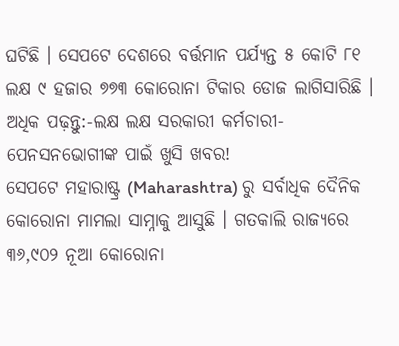ଘଟିଛି । ସେପଟେ ଦେଶରେ ବର୍ତ୍ତମାନ ପର୍ଯ୍ୟନ୍ତ ୫ କୋଟି ୮୧ ଲକ୍ଷ ୯ ହଜାର ୭୭୩ କୋରୋନା ଟିକାର ଡୋଜ ଲାଗିସାରିଛି ।
ଅଧିକ ପଢ଼ନ୍ତୁ:-ଲକ୍ଷ ଲକ୍ଷ ସରକାରୀ କର୍ମଚାରୀ-ପେନସନଭୋଗୀଙ୍କ ପାଇଁ ଖୁସି ଖବର!
ସେପଟେ ମହାରାଷ୍ଟ୍ର (Maharashtra) ରୁ ସର୍ବାଧିକ ଦୈନିକ କୋରୋନା ମାମଲା ସାମ୍ନାକୁ ଆସୁଛି । ଗତକାଲି ରାଜ୍ୟରେ ୩୬,୯୦୨ ନୂଆ କୋରୋନା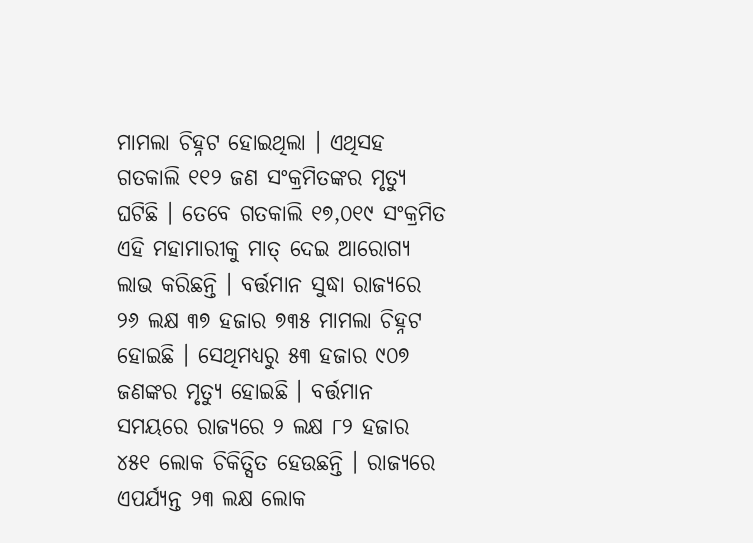ମାମଲା ଚିହ୍ନଟ ହୋଇଥିଲା । ଏଥିସହ ଗତକାଲି ୧୧୨ ଜଣ ସଂକ୍ରମିତଙ୍କର ମୃତ୍ୟୁ ଘଟିଛି । ତେବେ ଗତକାଲି ୧୭,୦୧୯ ସଂକ୍ରମିତ ଏହି ମହାମାରୀକୁ ମାତ୍ ଦେଇ ଆରୋଗ୍ୟ ଲାଭ କରିଛନ୍ତି । ବର୍ତ୍ତମାନ ସୁଦ୍ଧା ରାଜ୍ୟରେ ୨୬ ଲକ୍ଷ ୩୭ ହଜାର ୭୩୫ ମାମଲା ଚିହ୍ନଟ ହୋଇଛି । ସେଥିମଧ୍ୟରୁ ୫୩ ହଜାର ୯୦୭ ଜଣଙ୍କର ମୃତ୍ୟୁ ହୋଇଛି । ବର୍ତ୍ତମାନ ସମୟରେ ରାଜ୍ୟରେ ୨ ଲକ୍ଷ ୮୨ ହଜାର ୪୫୧ ଲୋକ ଚିକିତ୍ସିତ ହେଉଛନ୍ତି । ରାଜ୍ୟରେ ଏପର୍ଯ୍ୟନ୍ତ ୨୩ ଲକ୍ଷ ଲୋକ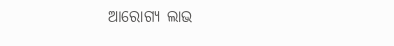ଆରୋଗ୍ୟ ଲାଭ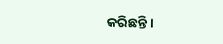କରିଛନ୍ତି ।